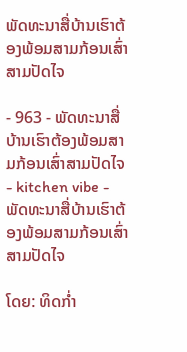ພັດທະນາສື່ບ້ານເຮົາຕ້ອງພ້ອມສາມກ້ອນເສົ່າສາມປັດໄຈ

- 963 - ພັດທະນາສື່ບ້ານເຮົາຕ້ອງພ້ອມສາມກ້ອນເສົ່າສາມປັດໄຈ
- kitchen vibe - ພັດທະນາສື່ບ້ານເຮົາຕ້ອງພ້ອມສາມກ້ອນເສົ່າສາມປັດໄຈ

ໂດຍ: ທິດກ່ຳ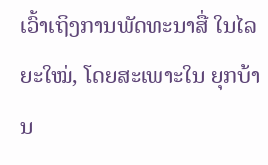ເວົ້າເຖິງການພັດທະນາສື່ ໃນໄລຍະໃໝ່, ໂດຍສະເພາະໃນ ຍຸກບ້ານ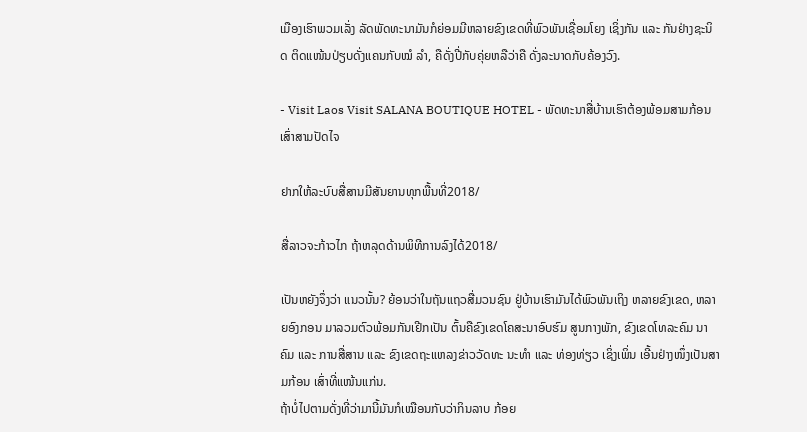ເມືອງເຮົາພວມເລັ່ງ ລັດພັດທະນາມັນກໍຍ່ອມມີຫລາຍຂົງເຂດທີ່ພົວພັນເຊື່ອມໂຍງ ເຊິ່ງກັນ ແລະ ກັນຢ່າງຊະນິດ ຕິດແໜ້ນປ່ຽບດັ່ງແຄນກັບໝໍ ລຳ, ຄືດັ່ງປີ່ກັບຄຸ່ຍຫລືວ່າຄື ດັ່ງລະນາດກັບຄ້ອງວົງ.

- Visit Laos Visit SALANA BOUTIQUE HOTEL - ພັດທະນາສື່ບ້ານເຮົາຕ້ອງພ້ອມສາມກ້ອນເສົ່າສາມປັດໄຈ

ຢາກໃຫ້ລະບົບສື່ສານມີສັນຍານທຸກພື້ນທີ່2018/

ສື່ລາວຈະກ້າວໄກ ຖ້າຫລຸດດ້ານພິທີການລົງໄດ້2018/

ເປັນຫຍັງຈຶ່ງວ່າ ແນວນັ້ນ? ຍ້ອນວ່າໃນຖັນແຖວສື່ມວນຊົນ ຢູ່ບ້ານເຮົາມັນໄດ້ພົວພັນເຖິງ ຫລາຍຂົງເຂດ, ຫລາຍອົງກອນ ມາລວມຕົວພ້ອມກັນເຢີກເປັນ ຕົ້ນຄືຂົງເຂດໂຄສະນາອົບຮົມ ສູນກາງພັກ, ຂົງເຂດໂທລະຄົມ ນາຄົມ ແລະ ການສື່ສານ ແລະ ຂົງເຂດຖະແຫລງຂ່າວວັດທະ ນະທຳ ແລະ ທ່ອງທ່ຽວ ເຊິ່ງເພິ່ນ ເອີ້ນຢ່າງໜຶ່ງເປັນສາມກ້ອນ ເສົ່າທີ່ແໜ້ນແກ່ນ.
ຖ້າບໍ່ໄປຕາມດັ່ງທີ່ວ່າມານີ້ມັນກໍເໝືອນກັບວ່າກິນລາບ ກ້ອຍ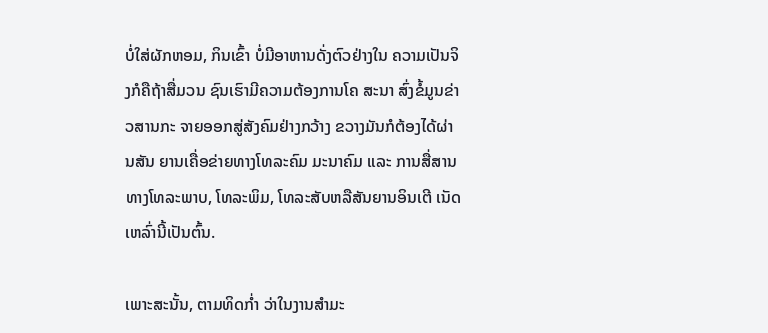ບໍ່ໃສ່ຜັກຫອມ, ກິນເຂົ້າ ບໍ່ມີອາຫານດັ່ງຕົວຢ່າງໃນ ຄວາມເປັນຈິງກໍຄືຖ້າສື່ມວນ ຊົນເຮົາມີຄວາມຕ້ອງການໂຄ ສະນາ ສົ່ງຂໍ້ມູນຂ່າວສານກະ ຈາຍອອກສູ່ສັງຄົມຢ່າງກວ້າງ ຂວາງມັນກໍຕ້ອງໄດ້ຜ່ານສັນ ຍານເຄື່ອຂ່າຍທາງໂທລະຄົມ ມະນາຄົມ ແລະ ການສື່ສານ ທາງໂທລະພາບ, ໂທລະພິມ, ໂທລະສັບຫລືສັນຍານອິນເຕີ ເນັດເຫລົ່ານີ້ເປັນຕົ້ນ.

ເພາະສະນັ້ນ, ຕາມທິດກ່ຳ ວ່າໃນງານສຳມະ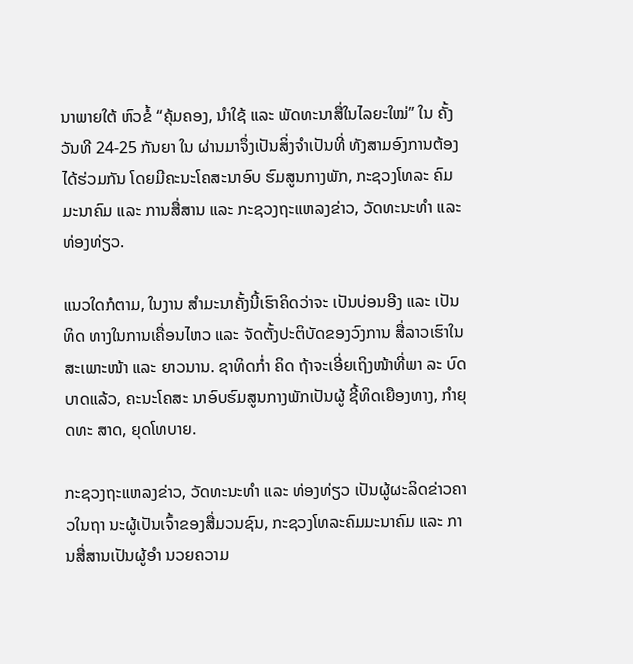ນາພາຍໃຕ້ ຫົວຂໍ້ “ຄຸ້ມຄອງ, ນຳໃຊ້ ແລະ ພັດທະນາສື່ໃນໄລຍະໃໝ່” ໃນ ຄັ້ງວັນທີ 24-25 ກັນຍາ ໃນ ຜ່ານມາຈຶ່ງເປັນສິ່ງຈຳເປັນທີ່ ທັງສາມອົງການຕ້ອງໄດ້ຮ່ວມກັນ ໂດຍມີຄະນະໂຄສະນາອົບ ຮົມສູນກາງພັກ, ກະຊວງໂທລະ ຄົມມະນາຄົມ ແລະ ການສື່ສານ ແລະ ກະຊວງຖະແຫລງຂ່າວ, ວັດທະນະທຳ ແລະ ທ່ອງທ່ຽວ.

ແນວໃດກໍຕາມ, ໃນງານ ສຳມະນາຄັ້ງນີ້ເຮົາຄິດວ່າຈະ ເປັນບ່ອນອີງ ແລະ ເປັນທິດ ທາງໃນການເຄື່ອນໄຫວ ແລະ ຈັດຕັ້ງປະຕິບັດຂອງວົງການ ສື່ລາວເຮົາໃນສະເພາະໜ້າ ແລະ ຍາວນານ. ຊາທິດກ່ຳ ຄິດ ຖ້າຈະເອີ່ຍເຖິງໜ້າທີ່ພາ ລະ ບົດບາດແລ້ວ, ຄະນະໂຄສະ ນາອົບຮົມສູນກາງພັກເປັນຜູ້ ຊີ້ທິດເຍືອງທາງ, ກຳຍຸດທະ ສາດ, ຍຸດໂທບາຍ.

ກະຊວງຖະແຫລງຂ່າວ, ວັດທະນະທຳ ແລະ ທ່ອງທ່ຽວ ເປັນຜູ້ຜະລິດຂ່າວຄາວໃນຖາ ນະຜູ້ເປັນເຈົ້າຂອງສື່ມວນຊົນ, ກະຊວງໂທລະຄົມມະນາຄົມ ແລະ ການສື່ສານເປັນຜູ້ອຳ ນວຍຄວາມ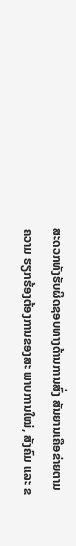ສະດວກທັງຮັບຜິດຊອບທາງດ້ານການສົ່ງ ສັນຍານເຄືອຂ່າຍຕາມຄວາມ ຮຽກຮ້ອງຕ້ອງການຂອງສະ ພາບການໃໝ່, ສັງຄົມ ແລະ ຂ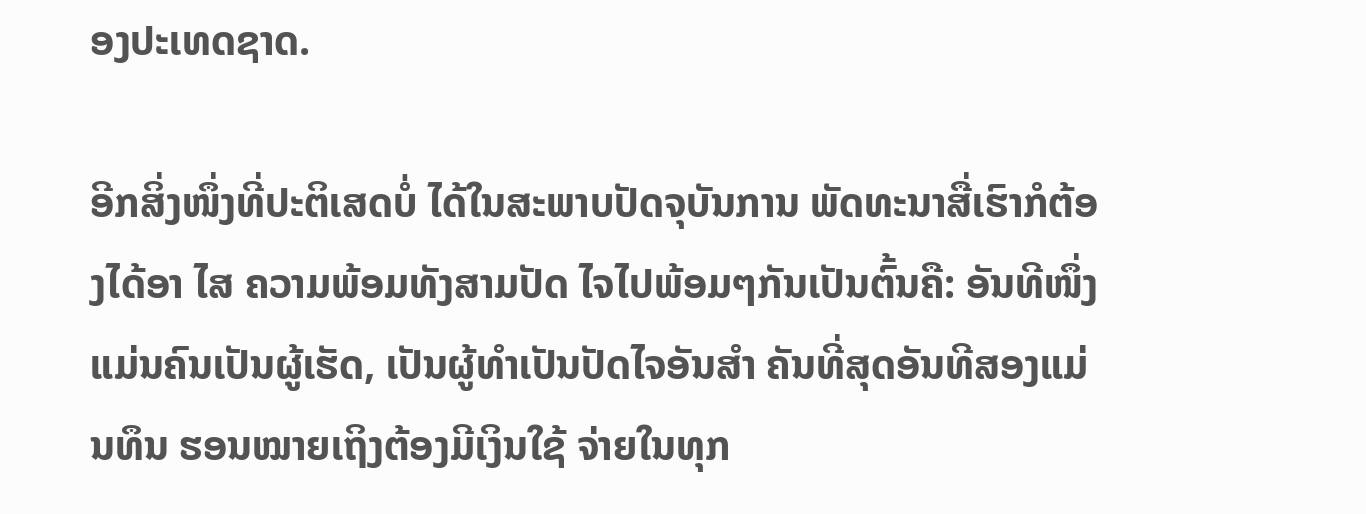ອງປະເທດຊາດ.

ອີກສິ່ງໜຶ່ງທີ່ປະຕິເສດບໍ່ ໄດ້ໃນສະພາບປັດຈຸບັນການ ພັດທະນາສື່ເຮົາກໍຕ້ອງໄດ້ອາ ໄສ ຄວາມພ້ອມທັງສາມປັດ ໄຈໄປພ້ອມໆກັນເປັນຕົ້ນຄື: ອັນທີໜຶ່ງແມ່ນຄົນເປັນຜູ້ເຮັດ, ເປັນຜູ້ທຳເປັນປັດໄຈອັນສຳ ຄັນທີ່ສຸດອັນທີສອງແມ່ນທຶນ ຮອນໝາຍເຖິງຕ້ອງມີເງິນໃຊ້ ຈ່າຍໃນທຸກ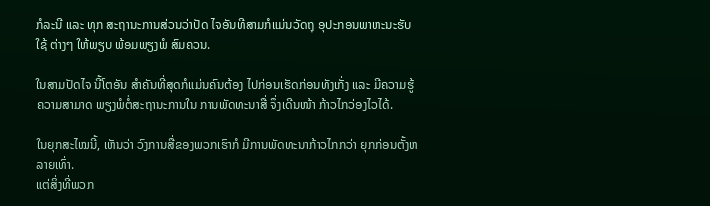ກໍລະນີ ແລະ ທຸກ ສະຖານະການສ່ວນວ່າປັດ ໄຈອັນທີສາມກໍແມ່ນວັດຖຸ ອຸປະກອນພາຫະນະຮັບໃຊ້ ຕ່າງໆ ໃຫ້ພຽບ ພ້ອມພຽງພໍ ສົມຄວນ.

ໃນສາມປັດໄຈ ນີ້ໂຕອັນ ສຳຄັນທີ່ສຸດກໍແມ່ນຄົນຕ້ອງ ໄປກ່ອນເຮັດກ່ອນທັງເກັ່ງ ແລະ ມີຄວາມຮູ້ຄວາມສາມາດ ພຽງພໍຕໍ່ສະຖານະການໃນ ການພັດທະນາສື່ ຈຶ່ງເດີນໜ້າ ກ້າວໄກວ່ອງໄວໄດ້.

ໃນຍຸກສະໄໝນີ້, ເຫັນວ່າ ວົງການສື່ຂອງພວກເຮົາກໍ ມີການພັດທະນາກ້າວໄກກວ່າ ຍຸກກ່ອນຕັ້ງຫລາຍເທົ່າ.
ແຕ່ສິ່ງທີ່ພວກ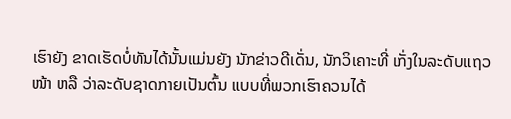ເຮົາຍັງ ຂາດເຮັດບໍ່ທັນໄດ້ນັ້ນແມ່ນຍັງ ນັກຂ່າວດີເດັ່ນ, ນັກວິເຄາະທີ່ ເກັ່ງໃນລະດັບແຖວໜ້າ ຫລື ວ່າລະດັບຊາດກາຍເປັນຕົ້ນ ແບບທີ່ພວກເຮົາຄວນໄດ້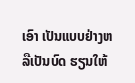ເອົາ ເປັນແບບຢ່າງຫລືເປັນບົດ ຮຽນໃຫ້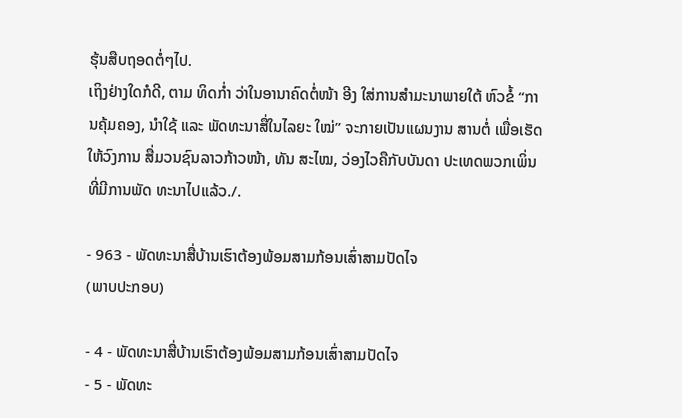ຮຸ້ນສືບຖອດຕໍ່ໆໄປ.
ເຖິງຢ່າງໃດກໍດີ, ຕາມ ທິດກ່ຳ ວ່າໃນອານາຄົດຕໍ່ໜ້າ ອີງ ໃສ່ການສຳມະນາພາຍໃຕ້ ຫົວຂໍ້ “ການຄຸ້ມຄອງ, ນຳໃຊ້ ແລະ ພັດທະນາສື່ໃນໄລຍະ ໃໝ່” ຈະກາຍເປັນແຜນງານ ສານຕໍ່ ເພື່ອເຮັດໃຫ້ວົງການ ສື່ມວນຊົນລາວກ້າວໜ້າ, ທັນ ສະໄໝ, ວ່ອງໄວຄືກັບບັນດາ ປະເທດພວກເພິ່ນທີ່ມີການພັດ ທະນາໄປແລ້ວ./.

- 963 - ພັດທະນາສື່ບ້ານເຮົາຕ້ອງພ້ອມສາມກ້ອນເສົ່າສາມປັດໄຈ
(ພາບປະກອບ)

- 4 - ພັດທະນາສື່ບ້ານເຮົາຕ້ອງພ້ອມສາມກ້ອນເສົ່າສາມປັດໄຈ
- 5 - ພັດທະ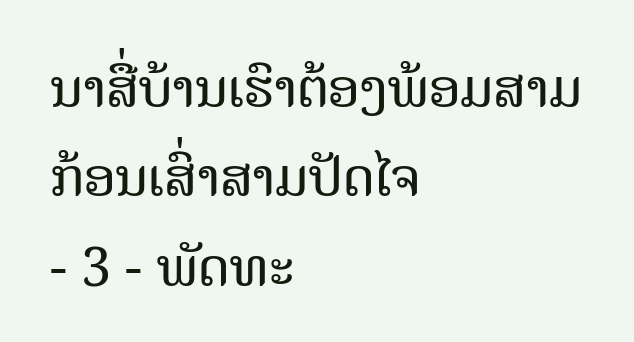ນາສື່ບ້ານເຮົາຕ້ອງພ້ອມສາມກ້ອນເສົ່າສາມປັດໄຈ
- 3 - ພັດທະ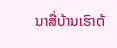ນາສື່ບ້ານເຮົາຕ້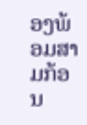ອງພ້ອມສາມກ້ອນ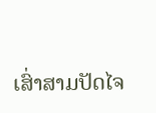ເສົ່າສາມປັດໄຈ